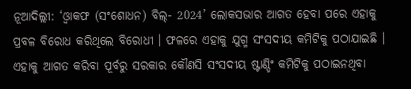ନୂଆଦିଲ୍ଲୀ: ‘ଓ୍ବାକଫ (ସଂଶୋଧନ) ବିଲ୍- 2024’ ଲୋକସଭାର ଆଗତ ହେବା ପରେ ଏହାକୁ ପ୍ରବଳ ବିରୋଧ କରିଥିଲେ ବିରୋଧୀ । ଫଳରେ ଏହାକୁ ଯୁଗ୍ମ ସଂସଦୀୟ କମିଟିକୁ ପଠାଯାଇଛି । ଏହାକୁ ଆଗତ କରିବା ପୂର୍ବରୁ ସରକାର କୌଣସି ସଂସଦୀୟ ଷ୍ଟାଣ୍ଡିଂ କମିଟିକୁ ପଠାଇନଥିବା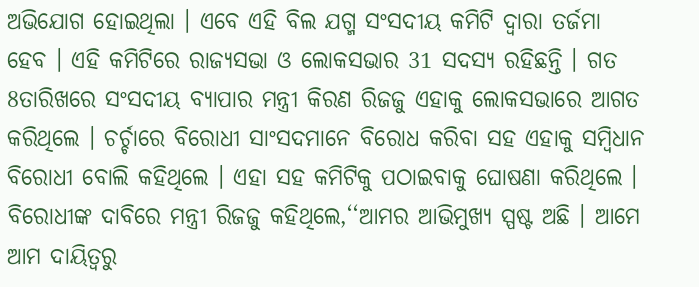ଅଭିଯୋଗ ହୋଇଥିଲା । ଏବେ ଏହି ବିଲ ଯଗ୍ମ ସଂସଦୀୟ କମିଟି ଦ୍ବାରା ତର୍ଜମା ହେବ । ଏହି କମିଟିରେ ରାଜ୍ୟସଭା ଓ ଲୋକସଭାର 31 ସଦସ୍ୟ ରହିଛନ୍ତି । ଗତ 8ତାରିଖରେ ସଂସଦୀୟ ବ୍ୟାପାର ମନ୍ତ୍ରୀ କିରଣ ରିଜଜୁ ଏହାକୁ ଲୋକସଭାରେ ଆଗତ କରିଥିଲେ । ଚର୍ଚ୍ଚାରେ ବିରୋଧୀ ସାଂସଦମାନେ ବିରୋଧ କରିବା ସହ ଏହାକୁ ସମ୍ବିଧାନ ବିରୋଧୀ ବୋଲି କହିଥିଲେ । ଏହା ସହ କମିଟିକୁ ପଠାଇବାକୁ ଘୋଷଣା କରିଥିଲେ ।
ବିରୋଧୀଙ୍କ ଦାବିରେ ମନ୍ତ୍ରୀ ରିଜଜୁ କହିଥିଲେ,‘‘ଆମର ଆଭିମୁଖ୍ୟ ସ୍ପଷ୍ଟ ଅଛି । ଆମେ ଆମ ଦାୟିତ୍ବରୁ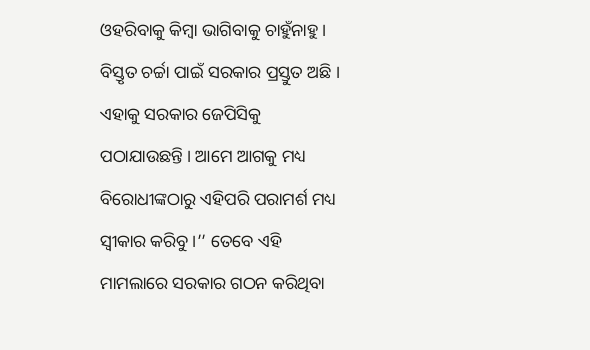ଓହରିବାକୁ କିମ୍ବା ଭାଗିବାକୁ ଚାହୁଁନାହୁ । ବିସ୍ତୃତ ଚର୍ଚ୍ଚା ପାଇଁ ସରକାର ପ୍ରସ୍ତୁତ ଅଛି । ଏହାକୁ ସରକାର ଜେପିସିକୁ ପଠାଯାଉଛନ୍ତି । ଆମେ ଆଗକୁ ମଧ୍ୟ ବିରୋଧୀଙ୍କଠାରୁ ଏହିପରି ପରାମର୍ଶ ମଧ୍ୟ ସ୍ବୀକାର କରିବୁ ।’’ ତେବେ ଏହି ମାମଲାରେ ସରକାର ଗଠନ କରିଥିବା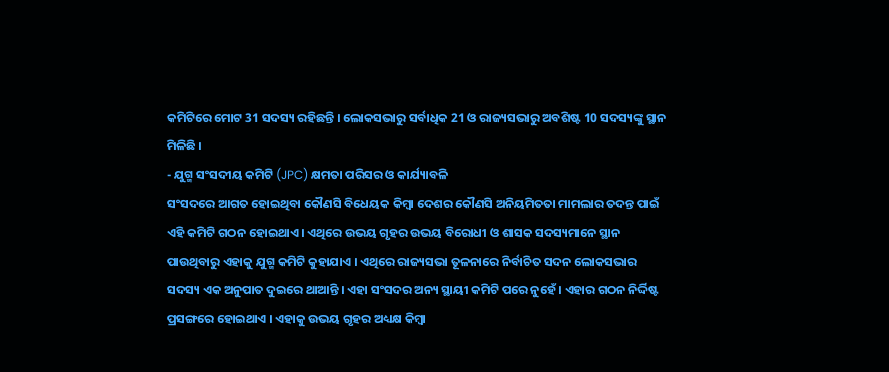କମିଟିରେ ମୋଟ 31 ସଦସ୍ୟ ରହିଛନ୍ତି । ଲୋକସଭାରୁ ସର୍ବାଧିକ 21 ଓ ରାଜ୍ୟସଭାରୁ ଅବଶିଷ୍ଟ 10 ସଦସ୍ୟଙ୍କୁ ସ୍ଥାନ ମିଳିଛି ।
- ଯୁଗ୍ମ ସଂସଦୀୟ କମିଟି (JPC) କ୍ଷମତା ପରିସର ଓ କାର୍ଯ୍ୟାବଳି
ସଂସଦରେ ଆଗତ ହୋଇଥିବା କୌଣସି ବିଧେୟକ କିମ୍ବା ଦେଶର କୌଣସି ଅନିୟମିତତା ମାମଲାର ତଦନ୍ତ ପାଇଁ ଏହି କମିଟି ଗଠନ ହୋଇଥାଏ । ଏଥିରେ ଉଭୟ ଗୃହର ଉଭୟ ବିରୋଧୀ ଓ ଶାସକ ସଦସ୍ୟମାନେ ସ୍ଥାନ ପାଉଥିବାରୁ ଏହାକୁ ଯୁଗ୍ମ କମିଟି କୁହାଯାଏ । ଏଥିରେ ରାଜ୍ୟସଭା ତୂଳନାରେ ନିର୍ବାଚିତ ସଦନ ଲୋକସଭାର ସଦସ୍ୟ ଏକ ଅନୁପାତ ଦୁଇରେ ଥାଆନ୍ତି । ଏହା ସଂସଦର ଅନ୍ୟ ସ୍ଥାୟୀ କମିଟି ପରେ ନୁହେଁ । ଏହାର ଗଠନ ନିର୍ଦ୍ଦିଷ୍ଟ ପ୍ରସଙ୍ଗରେ ହୋଇଥାଏ । ଏହାକୁ ଉଭୟ ଗୃହର ଅଧ୍ୟକ୍ଷ କିମ୍ବା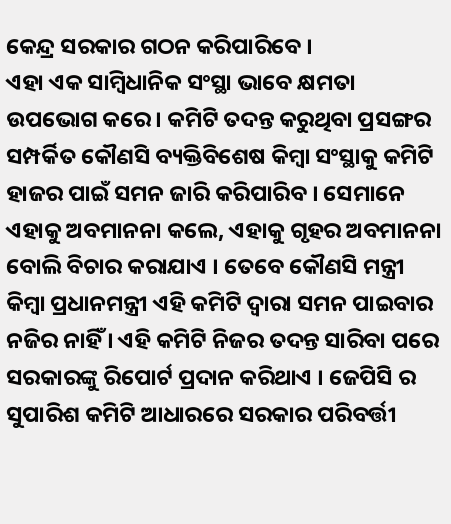କେନ୍ଦ୍ର ସରକାର ଗଠନ କରିପାରିବେ ।
ଏହା ଏକ ସାମ୍ବିଧାନିକ ସଂସ୍ଥା ଭାବେ କ୍ଷମତା ଉପଭୋଗ କରେ । କମିଟି ତଦନ୍ତ କରୁଥିବା ପ୍ରସଙ୍ଗର ସମ୍ପର୍କିତ କୌଣସି ବ୍ୟକ୍ତିବିଶେଷ କିମ୍ବା ସଂସ୍ଥାକୁ କମିଟି ହାଜର ପାଇଁ ସମନ ଜାରି କରିପାରିବ । ସେମାନେ ଏହାକୁ ଅବମାନନା କଲେ, ଏହାକୁ ଗୃହର ଅବମାନନା ବୋଲି ବିଚାର କରାଯାଏ । ତେବେ କୌଣସି ମନ୍ତ୍ରୀ କିମ୍ବା ପ୍ରଧାନମନ୍ତ୍ରୀ ଏହି କମିଟି ଦ୍ବାରା ସମନ ପାଇବାର ନଜିର ନାହିଁ । ଏହି କମିଟି ନିଜର ତଦନ୍ତ ସାରିବା ପରେ ସରକାରଙ୍କୁ ରିପୋର୍ଟ ପ୍ରଦାନ କରିଥାଏ । ଜେପିସି ର ସୁପାରିଶ କମିଟି ଆଧାରରେ ସରକାର ପରିବର୍ତ୍ତୀ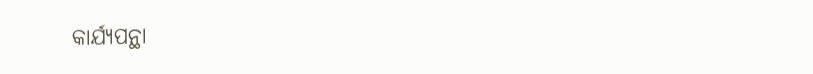କାର୍ଯ୍ୟପନ୍ଥା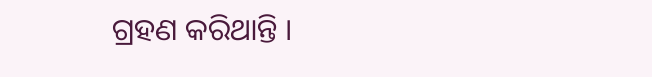ଗ୍ରହଣ କରିଥାନ୍ତି ।